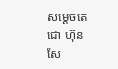សម្ដេចតេជោ ហ៊ុន សែ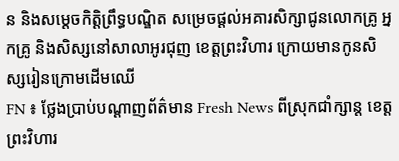ន និងសម្តេចកិត្តិព្រឹទ្ធបណ្ឌិត សម្រេចផ្តល់អគារសិក្សាជូនលោកគ្រូ អ្នកគ្រូ និងសិស្សនៅសាលាអូរជុញ ខេត្តព្រះវិហារ ក្រោយមានកូនសិស្សរៀនក្រោមដើមឈើ
FN ៖ ថ្លែងប្រាប់បណ្តាញព័ត៌មាន Fresh News ពីស្រុកជាំក្សាន្ត ខេត្តព្រះវិហារ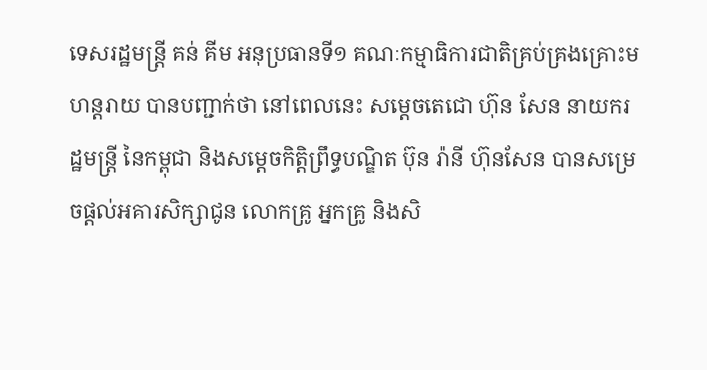ទេសរដ្ឋមន្រ្តី គន់ គីម អនុប្រធានទី១ គណៈកម្មាធិការជាតិគ្រប់គ្រងគ្រោះមហន្តរាយ បានបញ្ជាក់ថា នៅពេលនេះ សម្ដេចតេជោ ហ៊ុន សែន នាយករដ្ឋមន្ដ្រី នៃកម្ពុជា និងសម្ដេចកិត្តិព្រឹទ្ធបណ្ឌិត ប៊ុន រ៉ានី ហ៊ុនសែន បានសម្រេចផ្តល់អគារសិក្សាជូន លោកគ្រូ អ្នកគ្រូ និងសិ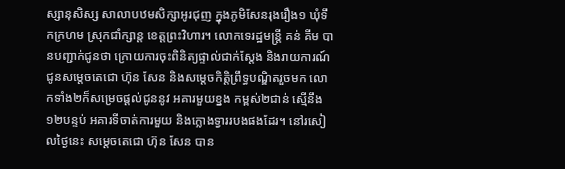ស្សានុសិស្ស សាលាបឋមសិក្សាអូរជុញ ក្នុងភូមិសែនរុងរឿង១ ឃុំទឹកក្រហម ស្រុកជាំក្សាន្ដ ខេត្តព្រះវិហារ។ លោកទេរដ្ឋមន្រ្តី គន់ គីម បានបញ្ជាក់ជូនថា ក្រោយការចុះពិនិត្យផ្ទាល់ជាក់ស្តែង និងរាយការណ៍ជូនសម្តេចតេជោ ហ៊ុន សែន និងសម្តេចកិត្តិព្រឹទ្ធបណ្ឌិតរួចមក លោកទាំង២ក៏សម្រេចផ្តល់ជូននូវ អគារមួយខ្នង កម្ពស់២ជាន់ ស្មើនឹង១២បន្ទប់ អគារទីចាត់ការមួយ និងក្លោងទ្វាររបងផងដែរ។ នៅរសៀលថ្ងៃនេះ សម្តេចតេជោ ហ៊ុន សែន បាន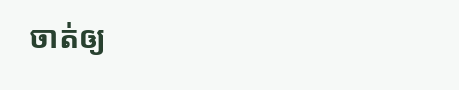ចាត់ឲ្យ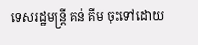ទេសរដ្ឋមន្ដ្រី គន់ គីម ចុះទៅដោយ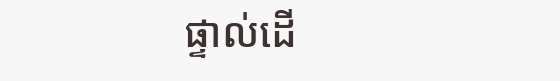ផ្ទាល់ដើ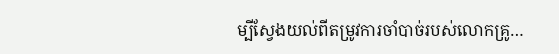ម្បីស្វែងយល់ពីតម្រូវការចាំបាច់របស់លោកគ្រូ…